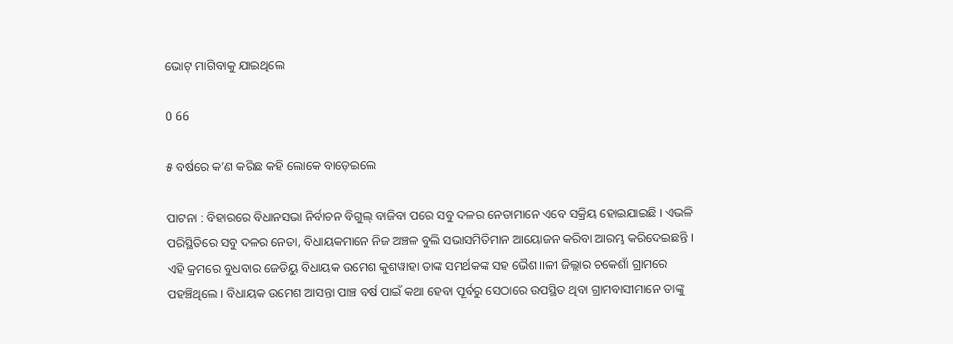ଭୋଟ୍ ମାଗିବାକୁ ଯାଇଥିଲେ

0 66

୫ ବର୍ଷରେ କ’ଣ କରିଛ କହି ଲୋକେ ବାଡ଼େଇଲେ

ପାଟନା : ବିହାରରେ ବିଧାନସଭା ନିର୍ବାଚନ ବିଗୁଲ୍ ବାଜିବା ପରେ ସବୁ ଦଳର ନେତାମାନେ ଏବେ ସକ୍ରିୟ ହୋଇଯାଇଛି । ଏଭଳି ପରିସ୍ଥିତିରେ ସବୁ ଦଳର ନେତା, ବିଧାୟକମାନେ ନିଜ ଅଞ୍ଚଳ ବୁଲି ସଭାସମିତିମାନ ଆୟୋଜନ କରିବା ଆରମ୍ଭ କରିଦେଇଛନ୍ତି । ଏହି କ୍ରମରେ ବୁଧବାର ଜେଡିୟୁ ବିଧାୟକ ଉମେଶ କୁଶୱାହା ତାଙ୍କ ସମର୍ଥକଙ୍କ ସହ ଭୈଶ।।ଳୀ ଜିଲ୍ଲାର ଚକେଶାଁ ଗ୍ରାମରେ ପହଞ୍ଚିଥିଲେ । ବିଧାୟକ ଉମେଶ ଆସନ୍ତା ପାଞ୍ଚ ବର୍ଷ ପାଇଁ କଥା ହେବା ପୂର୍ବରୁ ସେଠାରେ ଉପସ୍ଥିତ ଥିବା ଗ୍ରାମବାସୀମାନେ ତାଙ୍କୁ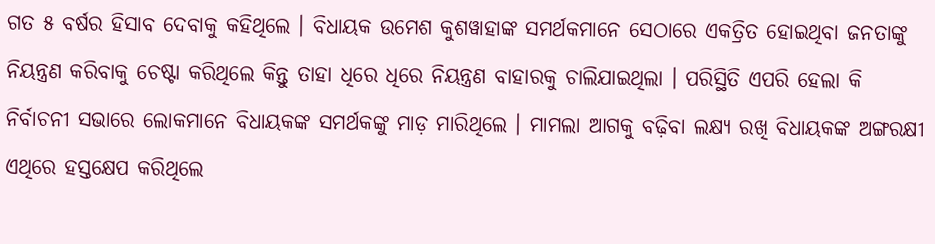ଗତ ୫ ବର୍ଷର ହିସାବ ଦେବାକୁ କହିଥିଲେ । ବିଧାୟକ ଉମେଶ କୁଶୱାହାଙ୍କ ସମର୍ଥକମାନେ ସେଠାରେ ଏକତ୍ରିତ ହୋଇଥିବା ଜନତାଙ୍କୁ ନିୟନ୍ତ୍ରଣ କରିବାକୁ ଚେଷ୍ଟା କରିଥିଲେ କିନ୍ତୁ ତାହା ଧିରେ ଧିରେ ନିୟନ୍ତ୍ରଣ ବାହାରକୁ ଚାଲିଯାଇଥିଲା । ପରିସ୍ଥିତି ଏପରି ହେଲା କି ନିର୍ବାଚନୀ ସଭାରେ ଲୋକମାନେ ବିଧାୟକଙ୍କ ସମର୍ଥକଙ୍କୁ ମାଡ଼ ମାରିଥିଲେ । ମାମଲା ଆଗକୁ ବଢ଼ିବା ଲକ୍ଷ୍ୟ ରଖି ବିଧାୟକଙ୍କ ଅଙ୍ଗରକ୍ଷୀ ଏଥିରେ ହସ୍ତକ୍ଷେପ କରିଥିଲେ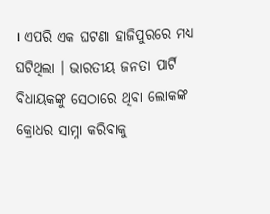। ଏପରି ଏକ ଘଟଣା ହାଜିପୁରରେ ମଧ୍ୟ ଘଟିଥିଲା । ଭାରତୀୟ ଜନତା ପାର୍ଟି ବିଧାୟକଙ୍କୁ ସେଠାରେ ଥିବା ଲୋକଙ୍କ କ୍ରୋଧର ସାମ୍ନା କରିବାକୁ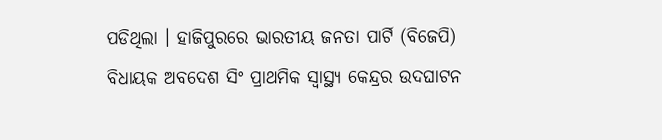ପଡିଥିଲା । ହାଜିପୁରରେ ଭାରତୀୟ ଜନତା ପାର୍ଟି (ବିଜେପି) ବିଧାୟକ ଅବଦେଶ ସିଂ ପ୍ରାଥମିକ ସ୍ୱାସ୍ଥ୍ୟ କେନ୍ଦ୍ରର ଉଦଘାଟନ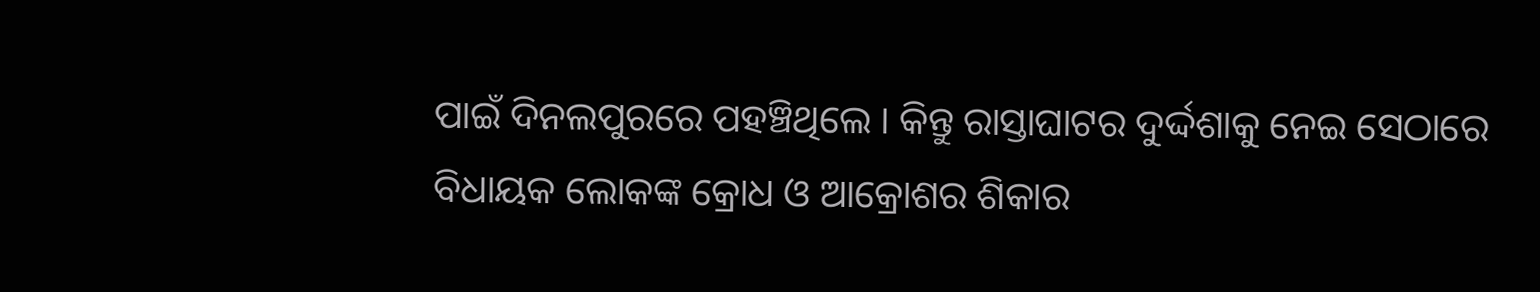ପାଇଁ ଦିନଲପୁରରେ ପହଞ୍ଚିଥିଲେ । କିନ୍ତୁ ରାସ୍ତାଘାଟର ଦୁର୍ଦ୍ଦଶାକୁ ନେଇ ସେଠାରେ ବିଧାୟକ ଲୋକଙ୍କ କ୍ରୋଧ ଓ ଆକ୍ରୋଶର ଶିକାର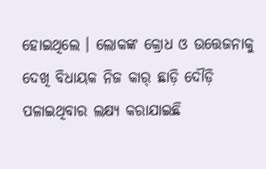ହୋଇଥିଲେ । ଲୋକଙ୍କ କ୍ରୋଧ ଓ ଉତ୍ତେଜନାକୁ ଦେଖି ବିଧାୟକ ନିଜ କାର୍ ଛାଡ଼ି ଦୌଡ଼ି ପଳାଇଥିବାର ଲକ୍ଷ୍ୟ କରାଯାଇଛି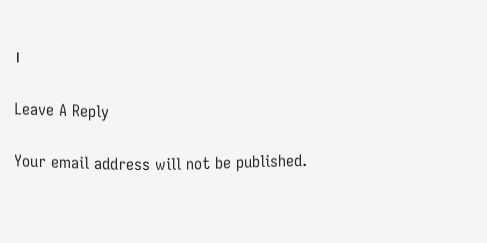।

Leave A Reply

Your email address will not be published.